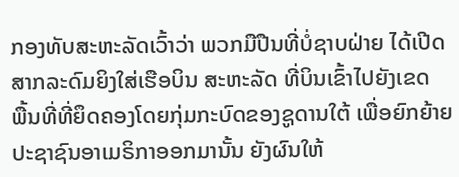ກອງທັບສະຫະລັດເວົ້າວ່າ ພວກມືປືນທີ່ບໍ່ຊາບຝ່າຍ ໄດ້ເປີດ
ສາກລະດົມຍິງໃສ່ເຮືອບິນ ສະຫະລັດ ທີ່ບິນເຂົ້າໄປຍັງເຂດ
ພື້ນທີ່ທີ່ຍຶດຄອງໂດຍກຸ່ມກະບົດຂອງຊູດານໃຕ້ ເພື່ອຍົກຍ້າຍ
ປະຊາຊົນອາເມຣິກາອອກມານັ້ນ ຍັງຜົນໃຫ້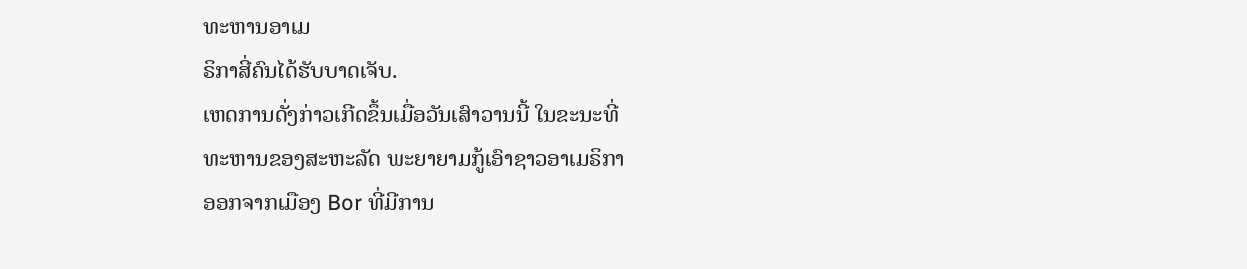ທະຫານອາເມ
ຣິກາສີ່ຄົນໄດ້ຮັບບາດເຈັບ.
ເຫດການດັ່ງກ່າວເກີດຂຶ້ນເມື່ອວັນເສົາວານນີ້ ໃນຂະນະທີ່
ທະຫານຂອງສະຫະລັດ ພະຍາຍາມກູ້ເອົາຊາວອາເມຣິກາ
ອອກຈາກເມືອງ Bor ທີ່ມີການ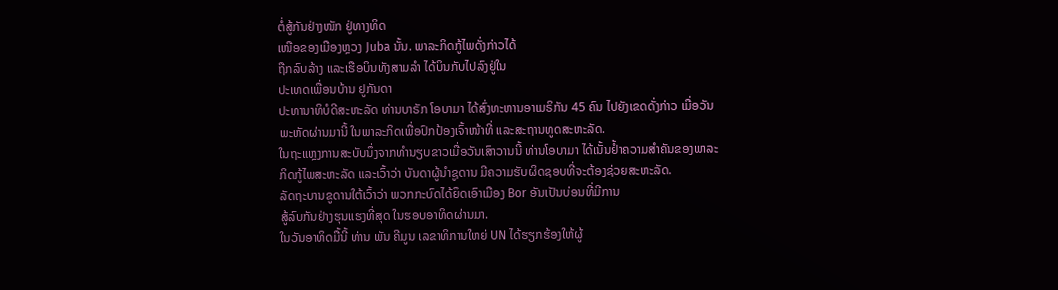ຕໍ່ສູ້ກັນຢ່າງໜັກ ຢູ່ທາງທິດ
ເໜືອຂອງເມືອງຫຼວງ Juba ນັ້ນ. ພາລະກິດກູ້ໄພດັ່ງກ່າວໄດ້
ຖືກລົບລ້າງ ແລະເຮືອບິນທັງສາມລໍາ ໄດ້ບິນກັບໄປລົງຢູ່ໃນ
ປະເທດເພື່ອນບ້ານ ຢູກັນດາ
ປະທານາທິບໍດີສະຫະລັດ ທ່ານບາຣັກ ໂອບາມາ ໄດ້ສົ່ງທະຫານອາເມຣິກັນ 45 ຄົນ ໄປຍັງເຂດດັ່ງກ່າວ ເມື່ອວັນພະຫັດຜ່ານມານີ້ ໃນພາລະກິດເພື່ອປົກປ້ອງເຈົ້າໜ້າທີ່ ແລະສະຖານທູດສະຫະລັດ.
ໃນຖະແຫຼງການສະບັບນຶ່ງຈາກທໍານຽບຂາວເມື່ອວັນເສົາວານນີ້ ທ່ານໂອບາມາ ໄດ້ເນັ້ນຢໍ້າຄວາມສໍາຄັນຂອງພາລະກິດກູ້ໄພສະຫະລັດ ແລະເວົ້າວ່າ ບັນດາຜູ້ນໍາຊູດານ ມີຄວາມຮັບຜິດຊອບທີ່ຈະຕ້ອງຊ່ວຍສະຫະລັດ.
ລັດຖະບານຂູດານໃຕ້ເວົ້າວ່າ ພວກກະບົດໄດ້ຍຶດເອົາເມືອງ Bor ອັນເປັນບ່ອນທີ່ມີການ
ສູ້ລົບກັນຢ່າງຮຸນແຮງທີ່ສຸດ ໃນຮອບອາທິດຜ່ານມາ.
ໃນວັນອາທິດມື້ນີ້ ທ່ານ ພັນ ຄີມູນ ເລຂາທິການໃຫຍ່ UN ໄດ້ຮຽກຮ້ອງໃຫ້ຜູ້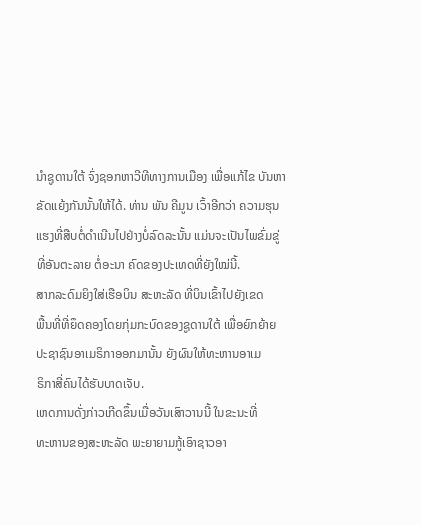ນໍາຊູດານໃຕ້ ຈົ່ງຊອກຫາວີທີທາງການເມືອງ ເພື່ອແກ້ໄຂ ບັນຫາຂັດແຍ້ງກັນນັ້ນໃຫ້ໄດ້. ທ່ານ ພັນ ຄີມູນ ເວົ້າອີກວ່າ ຄວາມຮຸນແຮງທີ່ສືບຕໍ່ດໍາເນີນໄປຢ່າງບໍ່ລົດລະນັ້ນ ແມ່ນຈະເປັນໄພຂົ່ມຂູ່ທີ່ອັນຕະລາຍ ຕໍ່ອະນາ ຄົດຂອງປະເທດທີ່ຍັງໃໝ່ນີ້.
ສາກລະດົມຍິງໃສ່ເຮືອບິນ ສະຫະລັດ ທີ່ບິນເຂົ້າໄປຍັງເຂດ
ພື້ນທີ່ທີ່ຍຶດຄອງໂດຍກຸ່ມກະບົດຂອງຊູດານໃຕ້ ເພື່ອຍົກຍ້າຍ
ປະຊາຊົນອາເມຣິກາອອກມານັ້ນ ຍັງຜົນໃຫ້ທະຫານອາເມ
ຣິກາສີ່ຄົນໄດ້ຮັບບາດເຈັບ.
ເຫດການດັ່ງກ່າວເກີດຂຶ້ນເມື່ອວັນເສົາວານນີ້ ໃນຂະນະທີ່
ທະຫານຂອງສະຫະລັດ ພະຍາຍາມກູ້ເອົາຊາວອາ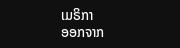ເມຣິກາ
ອອກຈາກ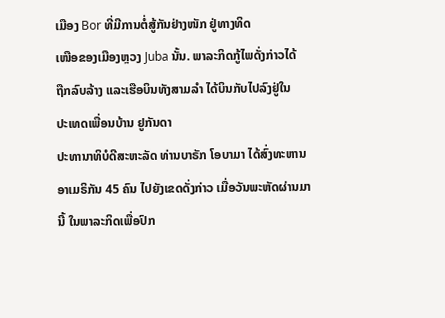ເມືອງ Bor ທີ່ມີການຕໍ່ສູ້ກັນຢ່າງໜັກ ຢູ່ທາງທິດ
ເໜືອຂອງເມືອງຫຼວງ Juba ນັ້ນ. ພາລະກິດກູ້ໄພດັ່ງກ່າວໄດ້
ຖືກລົບລ້າງ ແລະເຮືອບິນທັງສາມລໍາ ໄດ້ບິນກັບໄປລົງຢູ່ໃນ
ປະເທດເພື່ອນບ້ານ ຢູກັນດາ
ປະທານາທິບໍດີສະຫະລັດ ທ່ານບາຣັກ ໂອບາມາ ໄດ້ສົ່ງທະຫານອາເມຣິກັນ 45 ຄົນ ໄປຍັງເຂດດັ່ງກ່າວ ເມື່ອວັນພະຫັດຜ່ານມານີ້ ໃນພາລະກິດເພື່ອປົກ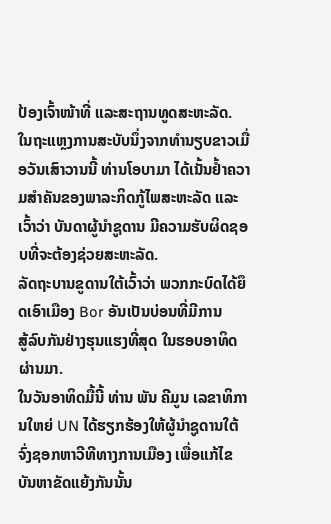ປ້ອງເຈົ້າໜ້າທີ່ ແລະສະຖານທູດສະຫະລັດ.
ໃນຖະແຫຼງການສະບັບນຶ່ງຈາກທໍານຽບຂາວເມື່ອວັນເສົາວານນີ້ ທ່ານໂອບາມາ ໄດ້ເນັ້ນຢໍ້າຄວາມສໍາຄັນຂອງພາລະກິດກູ້ໄພສະຫະລັດ ແລະເວົ້າວ່າ ບັນດາຜູ້ນໍາຊູດານ ມີຄວາມຮັບຜິດຊອບທີ່ຈະຕ້ອງຊ່ວຍສະຫະລັດ.
ລັດຖະບານຂູດານໃຕ້ເວົ້າວ່າ ພວກກະບົດໄດ້ຍຶດເອົາເມືອງ Bor ອັນເປັນບ່ອນທີ່ມີການ
ສູ້ລົບກັນຢ່າງຮຸນແຮງທີ່ສຸດ ໃນຮອບອາທິດຜ່ານມາ.
ໃນວັນອາທິດມື້ນີ້ ທ່ານ ພັນ ຄີມູນ ເລຂາທິການໃຫຍ່ UN ໄດ້ຮຽກຮ້ອງໃຫ້ຜູ້ນໍາຊູດານໃຕ້ ຈົ່ງຊອກຫາວີທີທາງການເມືອງ ເພື່ອແກ້ໄຂ ບັນຫາຂັດແຍ້ງກັນນັ້ນ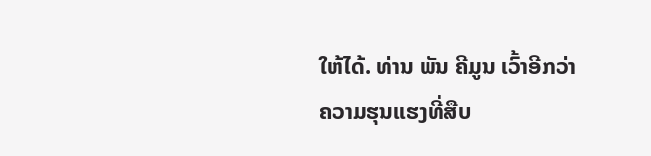ໃຫ້ໄດ້. ທ່ານ ພັນ ຄີມູນ ເວົ້າອີກວ່າ ຄວາມຮຸນແຮງທີ່ສືບ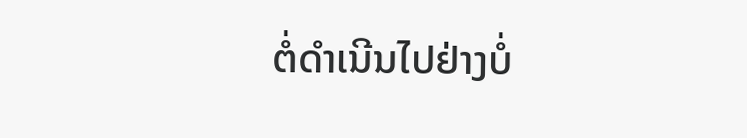ຕໍ່ດໍາເນີນໄປຢ່າງບໍ່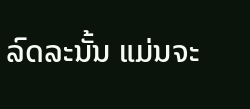ລົດລະນັ້ນ ແມ່ນຈະ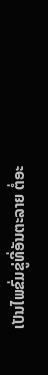ເປັນໄພຂົ່ມຂູ່ທີ່ອັນຕະລາຍ ຕໍ່ອະ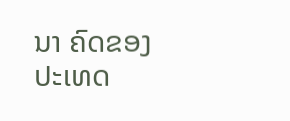ນາ ຄົດຂອງປະເທດ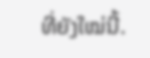ທີ່ຍັງໃໝ່ນີ້.